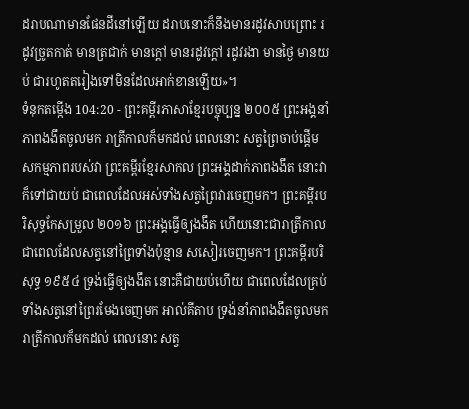ដរាបណាមានផែនដីនៅឡើយ ដរាបនោះក៏នឹងមានរដូវសាបព្រោះ រដូវច្រូតកាត់ មានត្រជាក់ មានក្ដៅ មានរដូវក្ដៅ រដូវរងា មានថ្ងៃ មានយប់ ជារហូតតរៀងទៅមិនដែលអាក់ខានឡើយ»។
ទំនុកតម្កើង 104:20 - ព្រះគម្ពីរភាសាខ្មែរបច្ចុប្បន្ន ២០០៥ ព្រះអង្គនាំភាពងងឹតចូលមក រាត្រីកាលក៏មកដល់ ពេលនោះ សត្វព្រៃចាប់ផ្ដើមសកម្មភាពរបស់វា ព្រះគម្ពីរខ្មែរសាកល ព្រះអង្គដាក់ភាពងងឹត នោះវាក៏ទៅជាយប់ ជាពេលដែលអស់ទាំងសត្វព្រៃវារចេញមក។ ព្រះគម្ពីរបរិសុទ្ធកែសម្រួល ២០១៦ ព្រះអង្គធ្វើឲ្យងងឹត ហើយនោះជារាត្រីកាល ជាពេលដែលសត្វនៅព្រៃទាំងប៉ុន្មាន សសៀរចេញមក។ ព្រះគម្ពីរបរិសុទ្ធ ១៩៥៤ ទ្រង់ធ្វើឲ្យងងឹត នោះគឺជាយប់ហើយ ជាពេលដែលគ្រប់ទាំងសត្វនៅព្រៃរមែងចេញមក អាល់គីតាប ទ្រង់នាំភាពងងឹតចូលមក រាត្រីកាលក៏មកដល់ ពេលនោះ សត្វ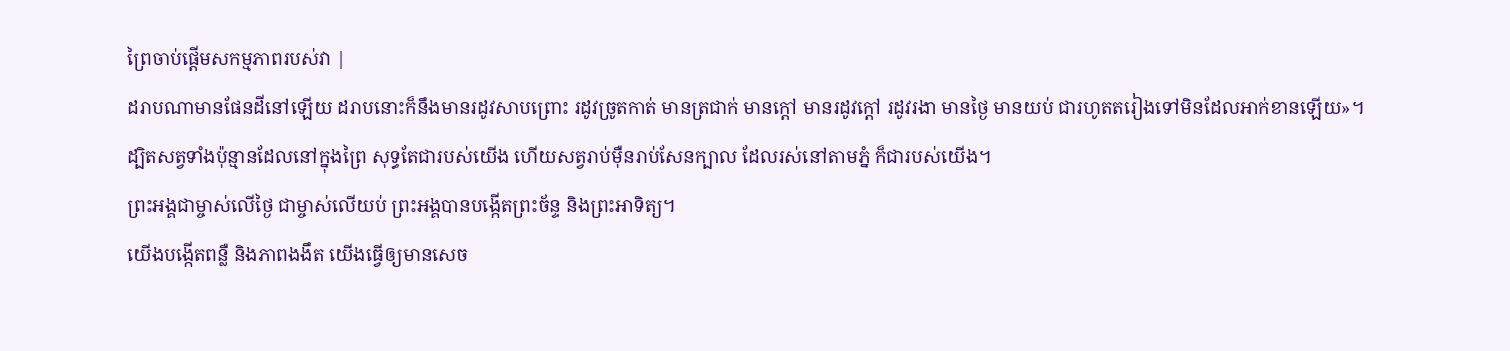ព្រៃចាប់ផ្ដើមសកម្មភាពរបស់វា |
ដរាបណាមានផែនដីនៅឡើយ ដរាបនោះក៏នឹងមានរដូវសាបព្រោះ រដូវច្រូតកាត់ មានត្រជាក់ មានក្ដៅ មានរដូវក្ដៅ រដូវរងា មានថ្ងៃ មានយប់ ជារហូតតរៀងទៅមិនដែលអាក់ខានឡើយ»។
ដ្បិតសត្វទាំងប៉ុន្មានដែលនៅក្នុងព្រៃ សុទ្ធតែជារបស់យើង ហើយសត្វរាប់ម៉ឺនរាប់សែនក្បាល ដែលរស់នៅតាមភ្នំ ក៏ជារបស់យើង។
ព្រះអង្គជាម្ចាស់លើថ្ងៃ ជាម្ចាស់លើយប់ ព្រះអង្គបានបង្កើតព្រះច័ន្ទ និងព្រះអាទិត្យ។
យើងបង្កើតពន្លឺ និងភាពងងឹត យើងធ្វើឲ្យមានសេច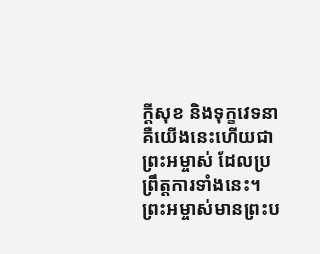ក្ដីសុខ និងទុក្ខវេទនា គឺយើងនេះហើយជាព្រះអម្ចាស់ ដែលប្រព្រឹត្តការទាំងនេះ។
ព្រះអម្ចាស់មានព្រះប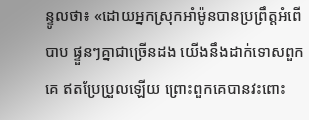ន្ទូលថា៖ «ដោយអ្នកស្រុកអាំម៉ូនបានប្រព្រឹត្តអំពើបាប ផ្ទួនៗគ្នាជាច្រើនដង យើងនឹងដាក់ទោសពួកគេ ឥតប្រែប្រួលឡើយ ព្រោះពួកគេបានវះពោះ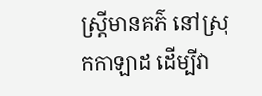ស្ត្រីមានគភ៌ នៅស្រុកកាឡាដ ដើម្បីវា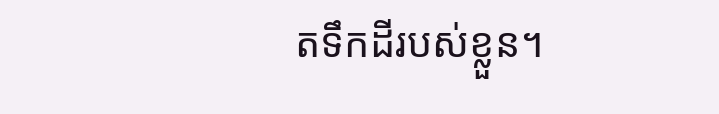តទឹកដីរបស់ខ្លួន។